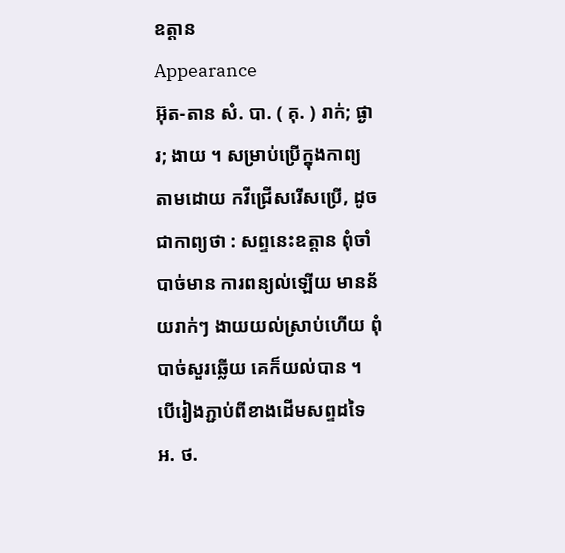ឧត្តាន
Appearance
អ៊ុត-តាន សំ. បា. ( គុ. ) រាក់; ផ្ងារ; ងាយ ។ សម្រាប់ប្រើក្នុងកាព្យ តាមដោយ កវីជ្រើសរើសប្រើ, ដូចជាកាព្យថា : សព្ទនេះឧត្តាន ពុំចាំបាច់មាន ការពន្យល់ឡើយ មានន័យរាក់ៗ ងាយយល់ស្រាប់ហើយ ពុំបាច់សួរឆ្លើយ គេក៏យល់បាន ។ បើរៀងភ្ជាប់ពីខាងដើមសព្ទដទៃ អ. ថ.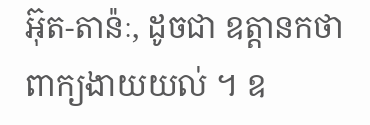អ៊ុត-តាន៉ៈ, ដូចជា ឧត្តានកថា ពាក្យងាយយល់ ។ ឧ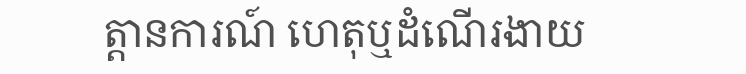ត្តានការណ៍ ហេតុឬដំណើរងាយ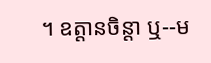។ ឧត្តានចិន្តា ឬ--ម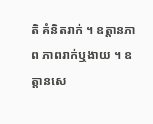តិ គំនិតរាក់ ។ ឧត្តានភាព ភាពរាក់ឬងាយ ។ ឧត្តានសេ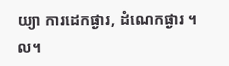យ្យា ការដេកផ្ងារ, ដំណេកផ្ងារ ។ល។